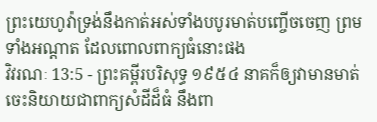ព្រះយេហូវ៉ាទ្រង់នឹងកាត់អស់ទាំងបបូរមាត់បញ្ចើចចេញ ព្រមទាំងអណ្តាត ដែលពោលពាក្យធំនោះផង
វិវរណៈ 13:5 - ព្រះគម្ពីរបរិសុទ្ធ ១៩៥៤ នាគក៏ឲ្យវាមានមាត់ចេះនិយាយជាពាក្យសំដីដ៏ធំ នឹងពា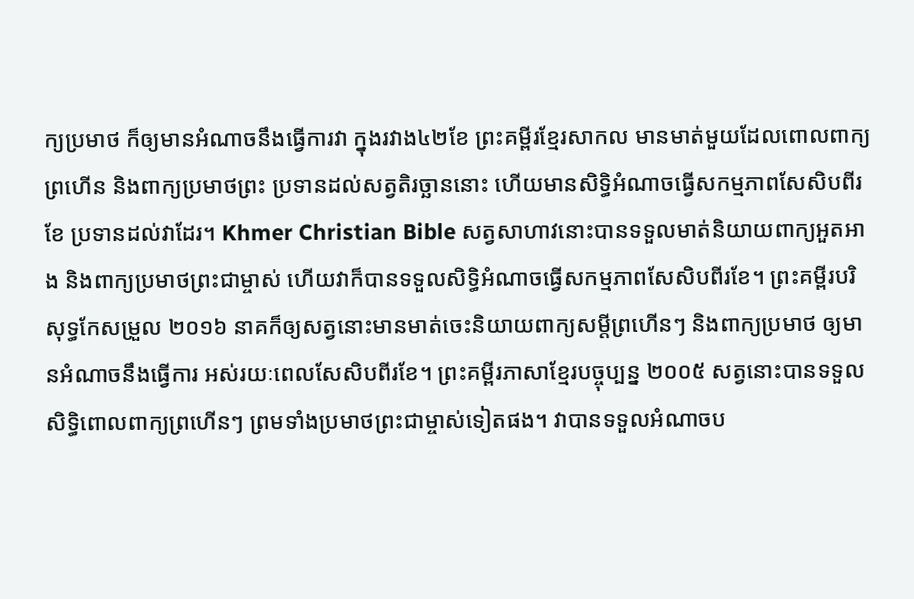ក្យប្រមាថ ក៏ឲ្យមានអំណាចនឹងធ្វើការវា ក្នុងរវាង៤២ខែ ព្រះគម្ពីរខ្មែរសាកល មានមាត់មួយដែលពោលពាក្យព្រហើន និងពាក្យប្រមាថព្រះ ប្រទានដល់សត្វតិរច្ឆាននោះ ហើយមានសិទ្ធិអំណាចធ្វើសកម្មភាពសែសិបពីរខែ ប្រទានដល់វាដែរ។ Khmer Christian Bible សត្វសាហាវនោះបានទទួលមាត់និយាយពាក្យអួតអាង និងពាក្យប្រមាថព្រះជាម្ចាស់ ហើយវាក៏បានទទួលសិទ្ធិអំណាចធ្វើសកម្មភាពសែសិបពីរខែ។ ព្រះគម្ពីរបរិសុទ្ធកែសម្រួល ២០១៦ នាគក៏ឲ្យសត្វនោះមានមាត់ចេះនិយាយពាក្យសម្ដីព្រហើនៗ និងពាក្យប្រមាថ ឲ្យមានអំណាចនឹងធ្វើការ អស់រយៈពេលសែសិបពីរខែ។ ព្រះគម្ពីរភាសាខ្មែរបច្ចុប្បន្ន ២០០៥ សត្វនោះបានទទួលសិទ្ធិពោលពាក្យព្រហើនៗ ព្រមទាំងប្រមាថព្រះជាម្ចាស់ទៀតផង។ វាបានទទួលអំណាចប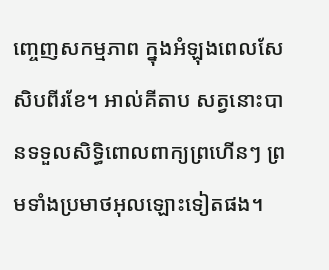ញ្ចេញសកម្មភាព ក្នុងអំឡុងពេលសែសិបពីរខែ។ អាល់គីតាប សត្វនោះបានទទួលសិទ្ធិពោលពាក្យព្រហើនៗ ព្រមទាំងប្រមាថអុលឡោះទៀតផង។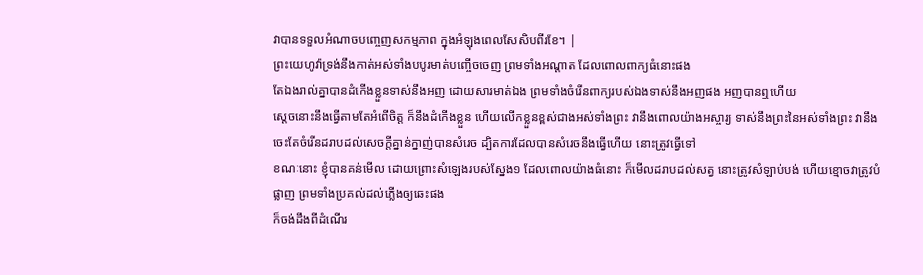វាបានទទួលអំណាចបញ្ចេញសកម្មភាព ក្នុងអំឡុងពេលសែសិបពីរខែ។ |
ព្រះយេហូវ៉ាទ្រង់នឹងកាត់អស់ទាំងបបូរមាត់បញ្ចើចចេញ ព្រមទាំងអណ្តាត ដែលពោលពាក្យធំនោះផង
តែឯងរាល់គ្នាបានដំកើងខ្លួនទាស់នឹងអញ ដោយសារមាត់ឯង ព្រមទាំងចំរើនពាក្យរបស់ឯងទាស់នឹងអញផង អញបានឮហើយ
ស្តេចនោះនឹងធ្វើតាមតែអំពើចិត្ត ក៏នឹងដំកើងខ្លួន ហើយលើកខ្លួនខ្ពស់ជាងអស់ទាំងព្រះ វានឹងពោលយ៉ាងអស្ចារ្យ ទាស់នឹងព្រះនៃអស់ទាំងព្រះ វានឹងចេះតែចំរើនដរាបដល់សេចក្ដីគ្នាន់ក្នាញ់បានសំរេច ដ្បិតការដែលបានសំរេចនឹងធ្វើហើយ នោះត្រូវធ្វើទៅ
ខណៈនោះ ខ្ញុំបានគន់មើល ដោយព្រោះសំឡេងរបស់ស្នែង១ ដែលពោលយ៉ាងធំនោះ ក៏មើលដរាបដល់សត្វ នោះត្រូវសំឡាប់បង់ ហើយខ្មោចវាត្រូវបំផ្លាញ ព្រមទាំងប្រគល់ដល់ភ្លើងឲ្យឆេះផង
ក៏ចង់ដឹងពីដំណើរ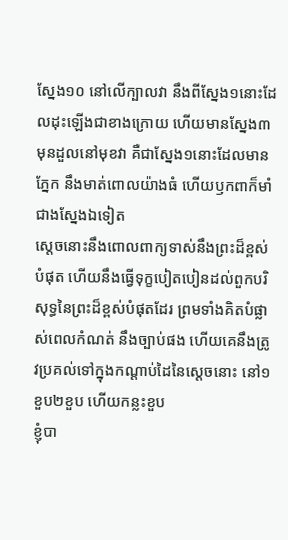ស្នែង១០ នៅលើក្បាលវា នឹងពីស្នែង១នោះដែលដុះឡើងជាខាងក្រោយ ហើយមានស្នែង៣មុនដួលនៅមុខវា គឺជាស្នែង១នោះដែលមានភ្នែក នឹងមាត់ពោលយ៉ាងធំ ហើយឫកពាក៏មាំជាងស្នែងឯទៀត
ស្តេចនោះនឹងពោលពាក្យទាស់នឹងព្រះដ៏ខ្ពស់បំផុត ហើយនឹងធ្វើទុក្ខបៀតបៀនដល់ពួកបរិសុទ្ធនៃព្រះដ៏ខ្ពស់បំផុតដែរ ព្រមទាំងគិតបំផ្លាស់ពេលកំណត់ នឹងច្បាប់ផង ហើយគេនឹងត្រូវប្រគល់ទៅក្នុងកណ្តាប់ដៃនៃស្តេចនោះ នៅ១ខួប២ខួប ហើយកន្លះខួប
ខ្ញុំបា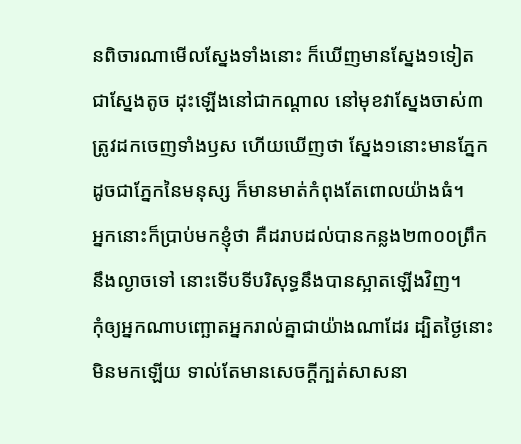នពិចារណាមើលស្នែងទាំងនោះ ក៏ឃើញមានស្នែង១ទៀត ជាស្នែងតូច ដុះឡើងនៅជាកណ្តាល នៅមុខវាស្នែងចាស់៣ត្រូវដកចេញទាំងឫស ហើយឃើញថា ស្នែង១នោះមានភ្នែក ដូចជាភ្នែកនៃមនុស្ស ក៏មានមាត់កំពុងតែពោលយ៉ាងធំ។
អ្នកនោះក៏ប្រាប់មកខ្ញុំថា គឺដរាបដល់បានកន្លង២៣០០ព្រឹកនឹងល្ងាចទៅ នោះទើបទីបរិសុទ្ធនឹងបានស្អាតឡើងវិញ។
កុំឲ្យអ្នកណាបញ្ឆោតអ្នករាល់គ្នាជាយ៉ាងណាដែរ ដ្បិតថ្ងៃនោះមិនមកឡើយ ទាល់តែមានសេចក្ដីក្បត់សាសនា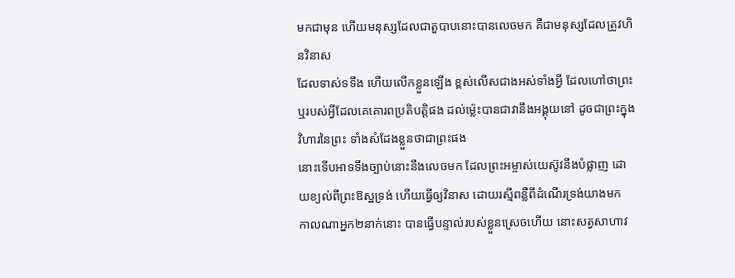មកជាមុន ហើយមនុស្សដែលជាតួបាបនោះបានលេចមក គឺជាមនុស្សដែលត្រូវហិនវិនាស
ដែលទាស់ទទឹង ហើយលើកខ្លួនឡើង ខ្ពស់លើសជាងអស់ទាំងអ្វី ដែលហៅថាព្រះ ឬរបស់អ្វីដែលគេគោរពប្រតិបត្តិផង ដល់ម៉្លេះបានជាវានឹងអង្គុយនៅ ដូចជាព្រះក្នុងវិហារនៃព្រះ ទាំងសំដែងខ្លួនថាជាព្រះផង
នោះទើបអាទទឹងច្បាប់នោះនឹងលេចមក ដែលព្រះអម្ចាស់យេស៊ូវនឹងបំផ្លាញ ដោយខ្យល់ពីព្រះឱស្ឋទ្រង់ ហើយធ្វើឲ្យវិនាស ដោយរស្មីពន្លឺពីដំណើរទ្រង់យាងមក
កាលណាអ្នក២នាក់នោះ បានធ្វើបន្ទាល់របស់ខ្លួនស្រេចហើយ នោះសត្វសាហាវ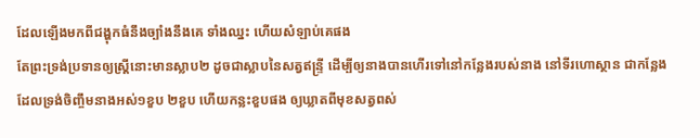ដែលឡើងមកពីជង្ហុកធំនឹងច្បាំងនឹងគេ ទាំងឈ្នះ ហើយសំឡាប់គេផង
តែព្រះទ្រង់ប្រទានឲ្យស្ត្រីនោះមានស្លាប២ ដូចជាស្លាបនៃសត្វឥន្ទ្រី ដើម្បីឲ្យនាងបានហើរទៅនៅកន្លែងរបស់នាង នៅទីរហោស្ថាន ជាកន្លែងដែលទ្រង់ចិញ្ចឹមនាងអស់១ខួប ២ខួប ហើយកន្លះខួបផង ឲ្យឃ្លាតពីមុខសត្វពស់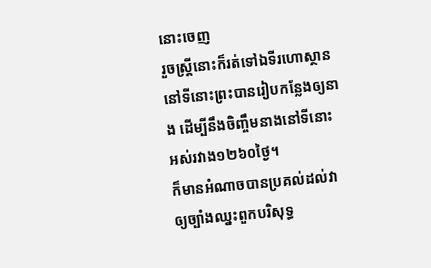នោះចេញ
រួចស្ត្រីនោះក៏រត់ទៅឯទីរហោស្ថាន នៅទីនោះព្រះបានរៀបកន្លែងឲ្យនាង ដើម្បីនឹងចិញ្ចឹមនាងនៅទីនោះ អស់រវាង១២៦០ថ្ងៃ។
ក៏មានអំណាចបានប្រគល់ដល់វា ឲ្យច្បាំងឈ្នះពួកបរិសុទ្ធ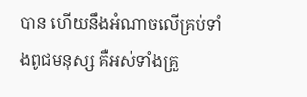បាន ហើយនឹងអំណាចលើគ្រប់ទាំងពូជមនុស្ស គឺអស់ទាំងគ្រួ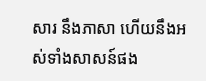សារ នឹងភាសា ហើយនឹងអស់ទាំងសាសន៍ផង